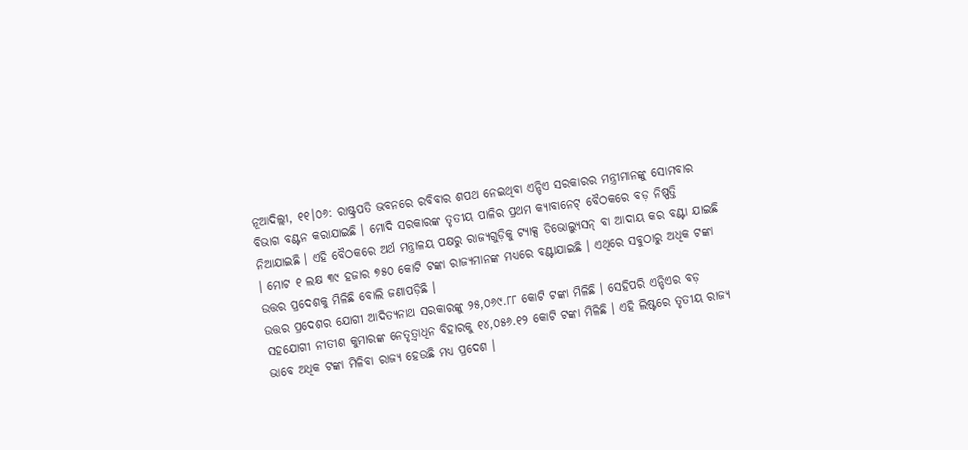ନୂଆଦିଲ୍ଲୀ, ୧୧।୦୬: ରାଷ୍ଟ୍ରପତି ଭବନରେ ରବିବାର ଶପଥ ନେଇଥିବା ଏନ୍ଡିଏ ସରକାରର ମନ୍ତ୍ରୀମାନଙ୍କୁ ସୋମବାର ବିଭାଗ ବଣ୍ଟନ କରାଯାଇଛି । ମୋଦି ସରକାରଙ୍କ ତୃତୀୟ ପାଳିର ପ୍ରଥମ କ୍ୟାବାନେଟ୍ ବୈଠକରେ ବଡ଼ ନିଷ୍ପତ୍ତି ନିଆଯାଇଛି । ଏହି ବୈଠକରେ ଅର୍ଥ ମନ୍ତ୍ରାଳୟ ପକ୍ଷରୁ ରାଜ୍ୟଗୁଡ଼ିକୁ ଟ୍ୟାକ୍ସ ଡିଭୋଲ୍ୟୁସନ୍ ବା ଆଦାୟ କର ବଣ୍ଟା ଯାଇଛି । ମୋଟ ୧ ଲକ୍ଷ ୩୯ ହଜାର ୭୫୦ କୋଟି ଟଙ୍କା ରାଜ୍ୟମାନଙ୍କ ମଧ୍ୟରେ ବଣ୍ଟାଯାଇଛି । ଏଥିରେ ସବୁଠାରୁ ଅଧିକ ଟଙ୍କା ଉତ୍ତର ପ୍ରଦେଶକୁ ମିଳିଛି ବୋଲି ଜଣାପଡ଼ିଛି ।
ଉତ୍ତର ପ୍ରଦେଶର ଯୋଗୀ ଆଦିତ୍ୟନାଥ ସରକାରଙ୍କୁ ୨୫,୦୬୯.୮୮ କୋଟି ଟଙ୍କା ମିଳିଛି । ସେହିପରି ଏନ୍ଡିଏର ବଡ଼ ସହଯୋଗୀ ନୀତୀଶ କୁମାରଙ୍କ ନେତୃତ଼୍ବାଧିନ ବିହାରକୁ ୧୪,୦୫୬.୧୨ କୋଟି ଟଙ୍କା ମିଳିଛି । ଏହି ଲିଷ୍ଟରେ ତୃତୀୟ ରାଜ୍ୟ ଭାବେ ଅଧିକ ଟଙ୍କା ମିଳିବା ରାଜ୍ୟ ହେଉଛି ମଧ୍ୟ ପ୍ରଦେଶ ।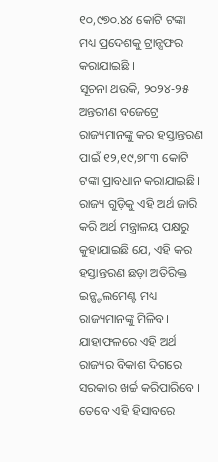୧୦,୯୭୦.୪୪ କୋଟି ଟଙ୍କା ମଧ୍ୟ ପ୍ରଦେଶକୁ ଟ୍ରାନ୍ସଫର କରାଯାଇଛି ।
ସୂଚନା ଥଉକି, ୨୦୨୪-୨୫ ଅନ୍ତରୀଣ ବଜେଟ୍ରେ ରାଜ୍ୟମାନଙ୍କୁ କର ହସ୍ତାନ୍ତରଣ ପାଇଁ ୧୨,୧୯,୭୮୩ କୋଟି ଟଙ୍କା ପ୍ରାବଧାନ କରାଯାଇଛି। ରାଜ୍ୟ ଗୁଡ଼ିକୁ ଏହି ଅର୍ଥ ଜାରି କରି ଅର୍ଥ ମନ୍ତ୍ରାଳୟ ପକ୍ଷରୁ କୁହାଯାଇଛି ଯେ, ଏହି କର ହସ୍ତାନ୍ତରଣ ଛଡ଼ା ଅତିରିକ୍ତ ଇନ୍ଷ୍ଟଲମେଣ୍ଟ ମଧ୍ୟ ରାଜ୍ୟମାନଙ୍କୁ ମିଳିବ। ଯାହାଫଳରେ ଏହି ଅର୍ଥ ରାଜ୍ୟର ବିକାଶ ଦିଗରେ ସରକାର ଖର୍ଚ୍ଚ କରିପାରିବେ । ତେବେ ଏହି ହିସାବରେ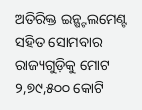ଅତିରିକ୍ତ ଇନ୍ଷ୍ଟଲମେଣ୍ଟ ସହିତ ସୋମବାର ରାଜ୍ୟଗୁଡ଼ିକୁ ମୋଟ ୨,୭୯,୫୦୦ କୋଟି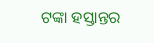ଟଙ୍କା ହସ୍ତାନ୍ତର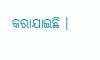କରାଯାଇଛି ।